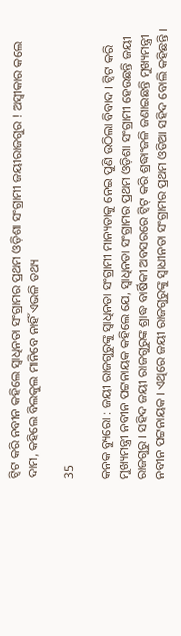ଟ୍ୱିଟ କରି ନବୀନ କହିଲେ ସ୍ୱାଧିନତା ସଂଗ୍ରାମର ପ୍ରଥମ ଓଡ଼ିଶା ସଂଗ୍ରାମୀ ଜୟୀରାଜଗୁର ! ଅସ୍ୱୀକାର କଲେ ଦାମ, କହିଲେ ବିଲକୁଲ ମାନିବେ ନାହିଁ ଏଭଳି ତଥ୍ୟ

35

କନକ ବ୍ୟୁରୋ : ଜୟୀ ରାଜଗୁରୁଙ୍କୁ ସ୍ୱାଧିନତା ସଂଗ୍ରାମୀ ମାନ୍ୟତାକୁ ନେଇ ପୁଣି ଉଠିଲା ବିବାଦ । ଟ୍ୱିଟ କରି ମୁଖ୍ୟମନ୍ତ୍ରୀ ନବୀନ ପଟ୍ଟନାୟକ କହିଲେ ଯେ, ସ୍ୱାଧିନତା ସଂଗ୍ରାମର ପ୍ରଥମ ଓଡ଼ିଶା ସଂଗ୍ରାମୀ ହେଉଛନ୍ତି ଜୟୀ ରାଜଗୁରୁ । ସହିଦ ଜୟୀ ରାଜଗୁରୁଙ୍କ ଶ୍ରାଦ୍ଧ ବାର୍ଷିକୀ ଅବସରରେ ଟ୍ୱିଟ୍ କରି ଶ୍ରଦ୍ଧାଂଜଳି ଜଣାଇଛନ୍ତି ମୁଖ୍ୟମନ୍ତ୍ରୀ ନବୀନ ପଟ୍ଟନାୟକ । ଏଥିରେ ଜୟୀ ରାଜଗୁରୁଙ୍କୁ ସ୍ୱାଧୀନତା ସଂଗ୍ରାମର ପ୍ରଥମ ଓଡିଆ ସହିଦ ବୋଲି କହିଛନ୍ତି ।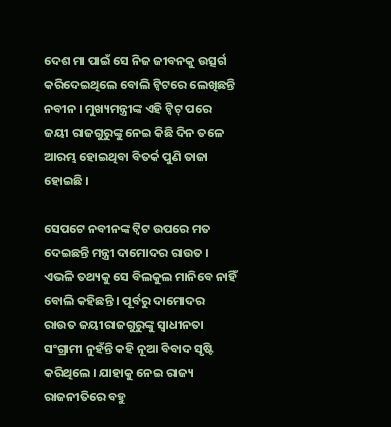ଦେଶ ମା ପାଇଁ ସେ ନିଜ ଜୀବନକୁ ଉତ୍ସର୍ଗ କରିଦେଇଥିଲେ ବୋଲି ଟ୍ୱିଟରେ ଲେଖିଛନ୍ତି ନବୀନ । ମୁଖ୍ୟମନ୍ତ୍ରୀଙ୍କ ଏହି ଟ୍ୱିଟ୍ ପରେ ଜୟୀ ରାଜଗୁରୁଙ୍କୁ ନେଇ କିଛି ଦିନ ତଳେ ଆରମ୍ଭ ହୋଇଥିବା ବିତର୍କ ପୁଣି ତାଜା ହୋଇଛି ।

ସେପଟେ ନବୀନଙ୍କ ଟ୍ୱିଟ ଉପରେ ମତ ଦେଇଛନ୍ତି ମନ୍ତ୍ରୀ ଦାମୋଦର ରାଉତ । ଏଭଳି ତଥ୍ୟକୁ ସେ ବିଲକୁଲ ମାନିବେ ନାହିଁ ବୋଲି କହିଛନ୍ତି । ପୂର୍ବରୁ ଦାମୋଦର ରାଉତ ଜୟୀରାଜଗୁରୁଙ୍କୁ ସ୍ୱାଧୀନତା ସଂଗ୍ରାମୀ ନୁହଁନ୍ତି କହି ନୂଆ ବିବାଦ ସୃଷ୍ଟି କରିଥିଲେ । ଯାହାକୁ ନେଇ ରାଜ୍ୟ ରାଜନୀତିରେ ବହୁ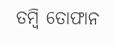ତମ୍ବି ତୋଫାନ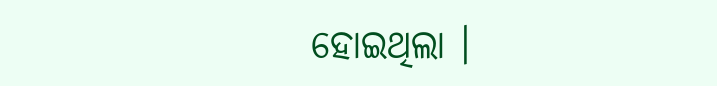ହୋଇଥିଲା ।